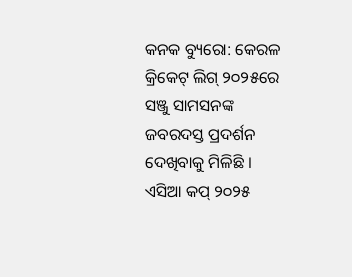କନକ ବ୍ୟୁରୋ: କେରଳ କ୍ରିକେଟ୍ ଲିଗ୍ ୨୦୨୫ରେ ସଞ୍ଜୁ ସାମସନଙ୍କ ଜବରଦସ୍ତ ପ୍ରଦର୍ଶନ ଦେଖିବାକୁ ମିଳିଛି । ଏସିଆ କପ୍ ୨୦୨୫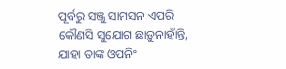ପୂର୍ବରୁ ସଞ୍ଜୁ ସାମସନ ଏପରି କୌଣସି ସୁଯୋଗ ଛାଡ଼ୁନାହାଁନ୍ତି, ଯାହା ତାଙ୍କ ଓପନିଂ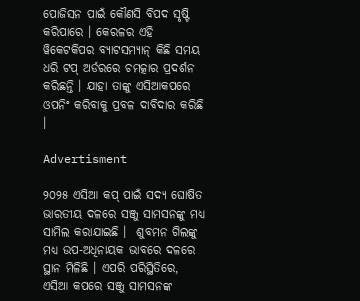ପୋଜିସନ ପାଇଁ କୌଣସି ବିପଦ ସୃଷ୍ଟି କରିପାରେ । କେରଳର ଏହି ୱିକେଟକିପର ବ୍ୟାଟସମ୍ୟାନ୍ କିଛି ସମୟ ଧରି ଟପ୍ ଅର୍ଡରରେ ଚମତ୍କାର ପ୍ରଦର୍ଶନ କରିଛନ୍ତି । ଯାହା ତାଙ୍କୁ ଏସିଆକପରେ ଓପନିଂ କରିବାକୁ ପ୍ରବଳ ଦାବିଦାର କରିଛି ।

Advertisment

୨୦୨୫ ଏସିଆ କପ୍ ପାଇଁ ସଦ୍ୟ ଘୋଷିତ ଭାରତୀୟ ଦଳରେ ସଞ୍ଜୁ ସାମସନଙ୍କୁ ମଧ୍ୟ ସାମିଲ କରାଯାଇଛି ।  ଶୁବମନ ଗିଲଙ୍କୁ ମଧ୍ୟ ଉପ-ଅଧିନାୟକ ଭାବରେ ଦଳରେ ସ୍ଥାନ ମିଳିଛି । ଏପରି ପରିସ୍ଥିତିରେ, ଏସିଆ କପରେ ସଞ୍ଜୁ ସାମସନଙ୍କ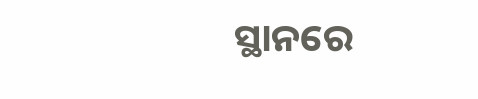ସ୍ଥାନରେ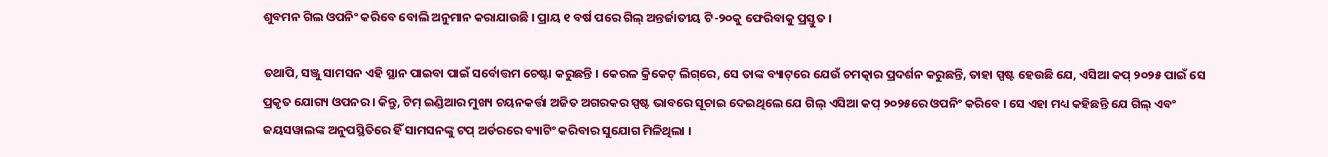ଶୁବମନ ଗିଲ ଓପନିଂ କରିବେ ବୋଲି ଅନୁମାନ କରାଯାଉଛି । ପ୍ରାୟ ୧ ବର୍ଷ ପରେ ଗିଲ୍ ଅନ୍ତର୍ଜାତୀୟ ଟି-୨୦କୁ ଫେରିବାକୁ ପ୍ରସ୍ତୁତ ।

ତଥାପି, ସଞ୍ଜୁ ସାମସନ ଏହି ସ୍ଥାନ ପାଇବା ପାଇଁ ସର୍ବୋତ୍ତମ ଚେଷ୍ଟା କରୁଛନ୍ତି । କେରଳ କ୍ରିକେଟ୍ ଲିଗ୍‌ରେ, ସେ ତାଙ୍କ ବ୍ୟାଟ୍‌ରେ ଯେଉଁ ଚମତ୍କାର ପ୍ରଦର୍ଶନ କରୁଛନ୍ତି, ତାହା ସ୍ପଷ୍ଟ ହେଉଛି ଯେ, ଏସିଆ କପ୍ ୨୦୨୫ ପାଇଁ ସେ ପ୍ରକୃତ ଯୋଗ୍ୟ ଓପନର । କିନ୍ତୁ, ଟିମ୍ ଇଣ୍ଡିଆର ମୁଖ୍ୟ ଚୟନକର୍ତ୍ତା ଅଜିତ ଅଗରକର ସ୍ପଷ୍ଟ ଭାବରେ ସୂଚାଇ ଦେଇଥିଲେ ଯେ ଗିଲ୍ ଏସିଆ କପ୍ ୨୦୨୫ରେ ଓପନିଂ କରିବେ । ସେ ଏହା ମଧ୍ୟ କହିଛନ୍ତି ଯେ ଗିଲ୍ ଏବଂ ଜୟସୱାଲଙ୍କ ଅନୁପସ୍ଥିତିରେ ହିଁ ସାମସନଙ୍କୁ ଟପ୍ ଅର୍ଡରରେ ବ୍ୟାଟିଂ କରିବାର ସୁଯୋଗ ମିଳିଥିଲା ।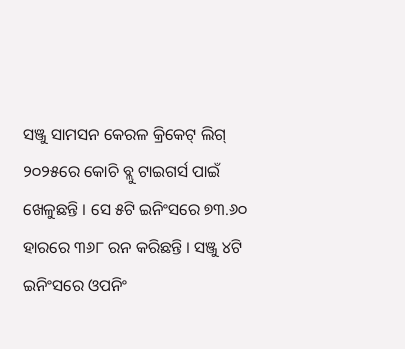ସଞ୍ଜୁ ସାମସନ କେରଳ କ୍ରିକେଟ୍ ଲିଗ୍ ୨୦୨୫ରେ କୋଚି ବ୍ଲୁ ଟାଇଗର୍ସ ପାଇଁ ଖେଳୁଛନ୍ତି । ସେ ୫ଟି ଇନିଂସରେ ୭୩.୬୦ ହାରରେ ୩୬୮ ରନ କରିଛନ୍ତି । ସଞ୍ଜୁ ୪ଟି ଇନିଂସରେ ଓପନିଂ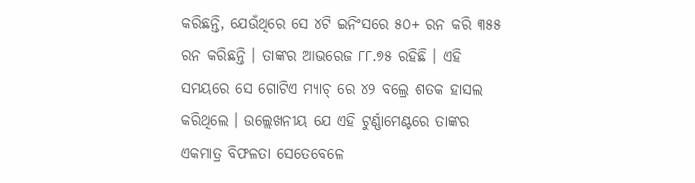କରିଛନ୍ତି, ଯେଉଁଥିରେ ସେ ୪ଟି ଇନିଂସରେ ୫୦+ ରନ କରି ୩୫୫ ରନ କରିଛନ୍ତି । ତାଙ୍କର ଆଭରେଜ ୮୮.୭୫ ରହିଛି । ଏହି ସମୟରେ ସେ ଗୋଟିଏ ମ୍ୟାଚ୍ ରେ ୪୨ ବଲ୍ରେ ଶତକ ହାସଲ କରିଥିଲେ । ଉଲ୍ଲେଖନୀୟ ଯେ ଏହି ଟୁର୍ଣ୍ଣାମେଣ୍ଟରେ ତାଙ୍କର ଏକମାତ୍ର ବିଫଳତା ସେତେବେଳେ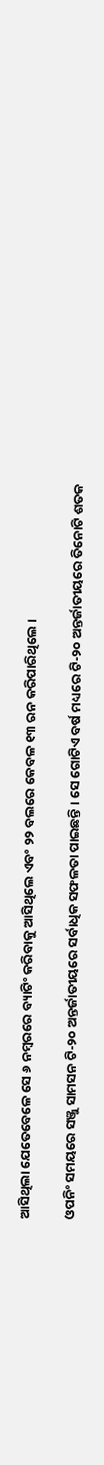ଆସିଥିଲା ଯେତେବେଳେ ସେ ୬ ନମ୍ବରରେ ବ୍ୟାଟିଂ କରିବାକୁ ଆସିଥିଲେ ଏବଂ ୨୨ ବଲରେ କେବଳ ୧୩ ରନ କରିପାରିଥିଲେ ।

ଓପନିଂ ସମୟରେ ସଞ୍ଜୁ ସାମସନ ଟି-୨୦ ଅନ୍ତର୍ଜାତୀୟରେ ସର୍ବାଧିକ ସଫଳତା ପାଇଛନ୍ତି । ସେ ଗୋଟିଏ ବର୍ଷ ମଧ୍ୟରେ ଟି-୨୦ ଅନ୍ତର୍ଜାତୀୟରେ ତିନୋଟି ଶତକ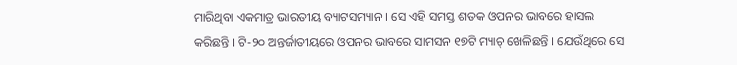ମାରିଥିବା ଏକମାତ୍ର ଭାରତୀୟ ବ୍ୟାଟସମ୍ୟାନ । ସେ ଏହି ସମସ୍ତ ଶତକ ଓପନର ଭାବରେ ହାସଲ କରିଛନ୍ତି । ଟି-୨୦ ଅନ୍ତର୍ଜାତୀୟରେ ଓପନର ଭାବରେ ସାମସନ ୧୭ଟି ମ୍ୟାଚ୍ ଖେଳିଛନ୍ତି । ଯେଉଁଥିରେ ସେ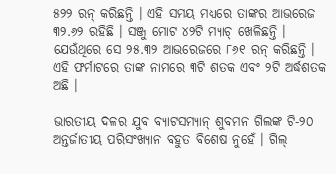୫୨୨ ରନ୍ କରିଛନ୍ତି । ଏହି ସମୟ ମଧ୍ୟରେ ତାଙ୍କର ଆଭରେଜ ୩୨.୬୨ ରହିଛି । ସଞ୍ଜୁ ମୋଟ ୪୨ଟି ମ୍ୟାଚ୍ ଖେଳିଛନ୍ତି । ଯେଉଁଥିରେ ସେ ୨୫.୩୨ ଆଭରେଜରେ ୮୬୧ ରନ୍ କରିଛନ୍ତି । ଏହି ଫର୍ମାଟରେ ତାଙ୍କ ନାମରେ ୩ଟି ଶତକ ଏବଂ ୨ଟି ଅର୍ଦ୍ଧଶତକ ଅଛି ।

ଭାରତୀୟ ଦଳର ଯୁବ ବ୍ୟାଟସମ୍ୟାନ୍ ଶୁବମନ ଗିଲଙ୍କ ଟି-୨୦ ଅନ୍ତର୍ଜାତୀୟ ପରିସଂଖ୍ୟାନ ବହୁତ ବିଶେଷ ନୁହେଁ । ଗିଲ୍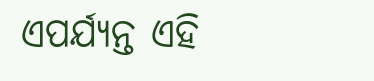ଏପର୍ଯ୍ୟନ୍ତ ଏହି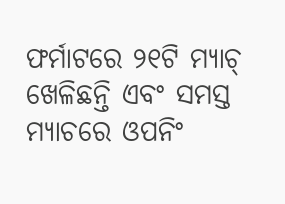ଫର୍ମାଟରେ ୨୧ଟି ମ୍ୟାଚ୍ ଖେଳିଛନ୍ତି ଏବଂ ସମସ୍ତ ମ୍ୟାଚରେ ଓପନିଂ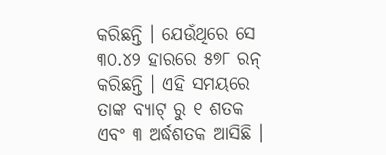କରିଛନ୍ତି । ଯେଉଁଥିରେ ସେ ୩୦.୪୨ ହାରରେ ୫୭୮ ରନ୍ କରିଛନ୍ତି । ଏହି ସମୟରେ ତାଙ୍କ ବ୍ୟାଟ୍ ରୁ ୧ ଶତକ ଏବଂ ୩ ଅର୍ଦ୍ଧଶତକ ଆସିଛି ।